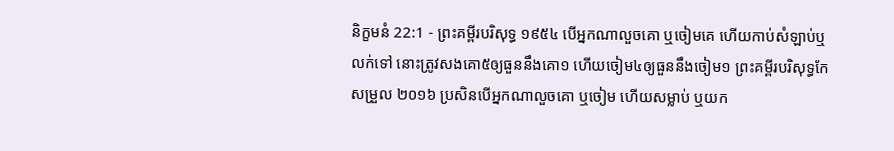និក្ខមនំ 22:1 - ព្រះគម្ពីរបរិសុទ្ធ ១៩៥៤ បើអ្នកណាលួចគោ ឬចៀមគេ ហើយកាប់សំឡាប់ឬលក់ទៅ នោះត្រូវសងគោ៥ឲ្យធួននឹងគោ១ ហើយចៀម៤ឲ្យធួននឹងចៀម១ ព្រះគម្ពីរបរិសុទ្ធកែសម្រួល ២០១៦ ប្រសិនបើអ្នកណាលួចគោ ឬចៀម ហើយសម្លាប់ ឬយក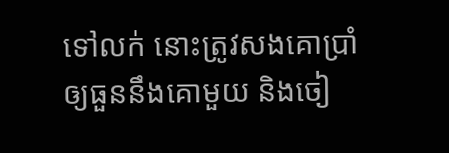ទៅលក់ នោះត្រូវសងគោប្រាំឲ្យធួននឹងគោមួយ និងចៀ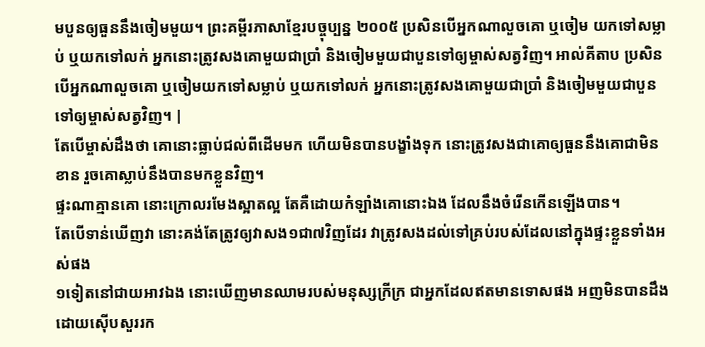មបួនឲ្យធួននឹងចៀមមួយ។ ព្រះគម្ពីរភាសាខ្មែរបច្ចុប្បន្ន ២០០៥ ប្រសិនបើអ្នកណាលួចគោ ឬចៀម យកទៅសម្លាប់ ឬយកទៅលក់ អ្នកនោះត្រូវសងគោមួយជាប្រាំ និងចៀមមួយជាបួនទៅឲ្យម្ចាស់សត្វវិញ។ អាល់គីតាប ប្រសិនបើអ្នកណាលួចគោ ឬចៀមយកទៅសម្លាប់ ឬយកទៅលក់ អ្នកនោះត្រូវសងគោមួយជាប្រាំ និងចៀមមួយជាបួនទៅឲ្យម្ចាស់សត្វវិញ។ |
តែបើម្ចាស់ដឹងថា គោនោះធ្លាប់ជល់ពីដើមមក ហើយមិនបានបង្ខាំងទុក នោះត្រូវសងជាគោឲ្យធួននឹងគោជាមិនខាន រួចគោស្លាប់នឹងបានមកខ្លួនវិញ។
ផ្ទះណាគ្មានគោ នោះក្រោលរមែងស្អាតល្អ តែគឺដោយកំឡាំងគោនោះឯង ដែលនឹងចំរើនកើនឡើងបាន។
តែបើទាន់ឃើញវា នោះគង់តែត្រូវឲ្យវាសង១ជា៧វិញដែរ វាត្រូវសងដល់ទៅគ្រប់របស់ដែលនៅក្នុងផ្ទះខ្លួនទាំងអស់ផង
១ទៀតនៅជាយអាវឯង នោះឃើញមានឈាមរបស់មនុស្សក្រីក្រ ជាអ្នកដែលឥតមានទោសផង អញមិនបានដឹងដោយស៊ើបសួររក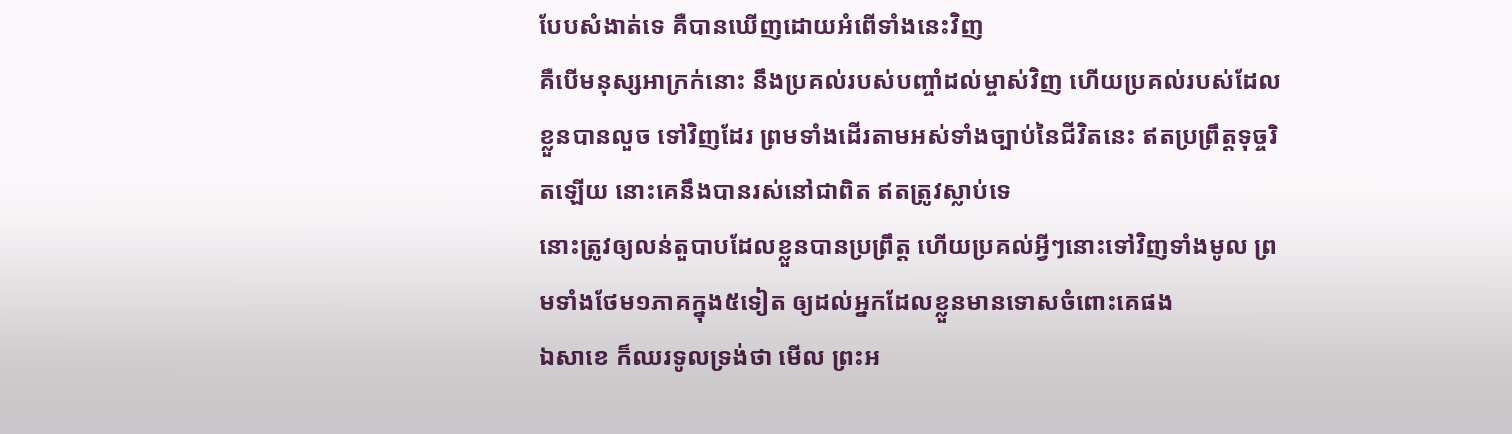បែបសំងាត់ទេ គឺបានឃើញដោយអំពើទាំងនេះវិញ
គឺបើមនុស្សអាក្រក់នោះ នឹងប្រគល់របស់បញ្ចាំដល់ម្ចាស់វិញ ហើយប្រគល់របស់ដែលខ្លួនបានលួច ទៅវិញដែរ ព្រមទាំងដើរតាមអស់ទាំងច្បាប់នៃជីវិតនេះ ឥតប្រព្រឹត្តទុច្ចរិតឡើយ នោះគេនឹងបានរស់នៅជាពិត ឥតត្រូវស្លាប់ទេ
នោះត្រូវឲ្យលន់តួបាបដែលខ្លួនបានប្រព្រឹត្ត ហើយប្រគល់អ្វីៗនោះទៅវិញទាំងមូល ព្រមទាំងថែម១ភាគក្នុង៥ទៀត ឲ្យដល់អ្នកដែលខ្លួនមានទោសចំពោះគេផង
ឯសាខេ ក៏ឈរទូលទ្រង់ថា មើល ព្រះអ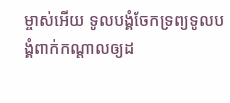ម្ចាស់អើយ ទូលបង្គំចែកទ្រព្យទូលបង្គំពាក់កណ្តាលឲ្យដ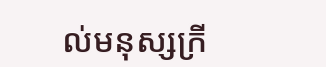ល់មនុស្សក្រី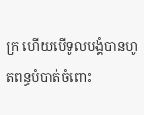ក្រ ហើយបើទូលបង្គំបានហូតពន្ធបំបាត់ចំពោះ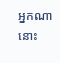អ្នកណា នោះ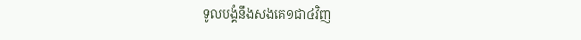ទូលបង្គំនឹងសងគេ១ជា៤វិញ